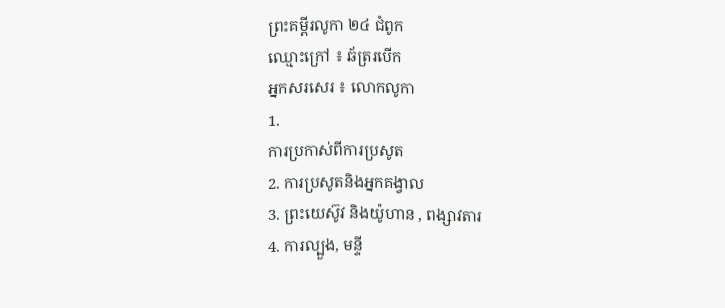ព្រះគម្ពីរលូកា ២៤ ជំពូក
ឈ្មោះក្រៅ ៖ ឆ័ត្ររបើក
អ្នកសរសេរ ៖ លោកលូកា
1.
ការប្រកាស់ពីការប្រសូត
2. ការប្រសូតនិងអ្នកគង្វាល
3. ព្រះយេស៊ូវ និងយ៉ូហាន , ពង្សាវតារ
4. ការល្បួង, មន្ទី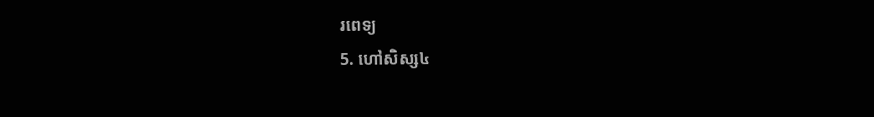រពេទ្យ
5. ហៅសិស្ស៤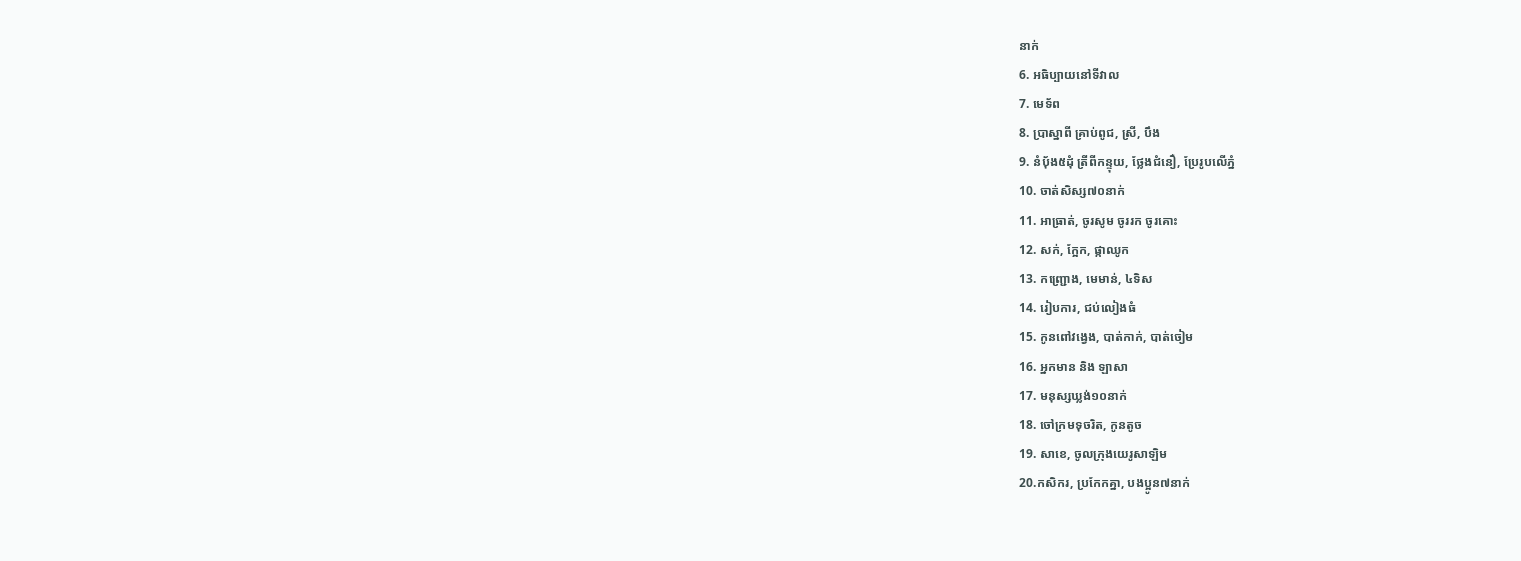នាក់
6. អធិប្បាយនៅទីវាល
7. មេទ័ព
8. ប្រាស្នាពី គ្រាប់ពូជ, ស្រី, បឹង
9. នំប៉័ង៥ដុំ ត្រីពីកន្ទុយ, ថ្លែងជំនឿ, ប្រែរូបលើភ្នំ
10. ចាត់សិស្ស៧០នាក់
11. អាធ្រាត់, ចូរសូម ចូររក ចូរគោះ
12. សក់, ក្អែក, ផ្កាឈូក
13. កញ្រ្ជោង, មេមាន់, ៤ទិស
14. រៀបការ, ជប់លៀងធំ
15. កូនពៅវង្វេង, បាត់កាក់, បាត់ចៀម
16. អ្នកមាន និង ឡាសា
17. មនុស្សឃ្លង់១០នាក់
18. ចៅក្រមទុចរិត, កូនតូច
19. សាខេ, ចូលក្រុងយេរូសាឡិម
20.កសិករ, ប្រកែកគ្នា, បងប្អូន៧នាក់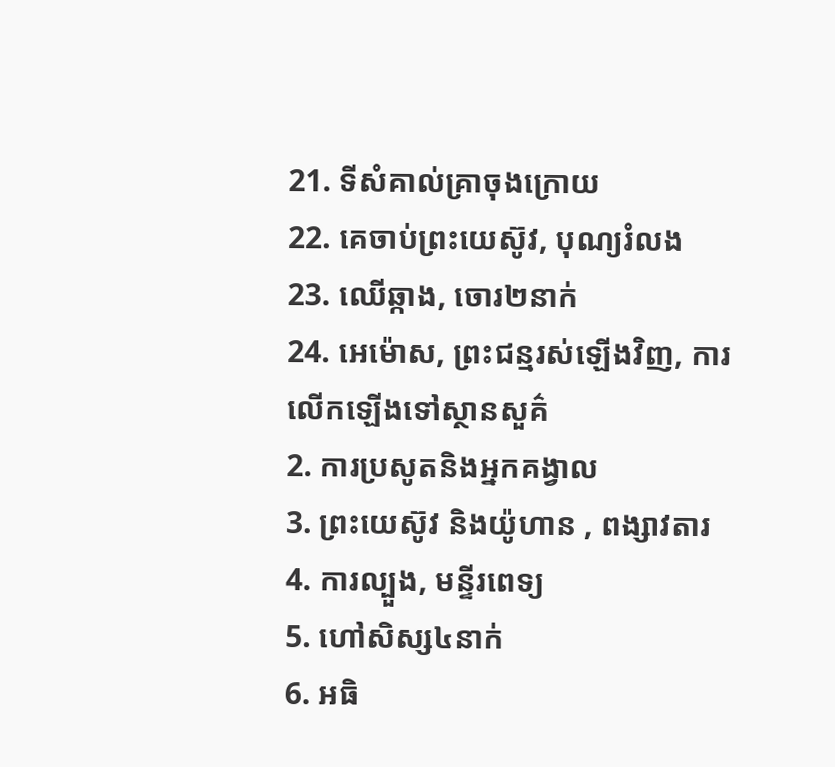21. ទីសំគាល់គ្រាចុងក្រោយ
22. គេចាប់ព្រះយេស៊ូវ, បុណ្យរំលង
23. ឈើឆ្កាង, ចោរ២នាក់
24. អេម៉ោស, ព្រះជន្មរស់ឡើងវិញ, ការលើកឡើងទៅស្ថានសួគ៌
2. ការប្រសូតនិងអ្នកគង្វាល
3. ព្រះយេស៊ូវ និងយ៉ូហាន , ពង្សាវតារ
4. ការល្បួង, មន្ទីរពេទ្យ
5. ហៅសិស្ស៤នាក់
6. អធិ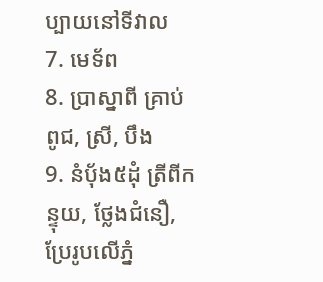ប្បាយនៅទីវាល
7. មេទ័ព
8. ប្រាស្នាពី គ្រាប់ពូជ, ស្រី, បឹង
9. នំប៉័ង៥ដុំ ត្រីពីកន្ទុយ, ថ្លែងជំនឿ, ប្រែរូបលើភ្នំ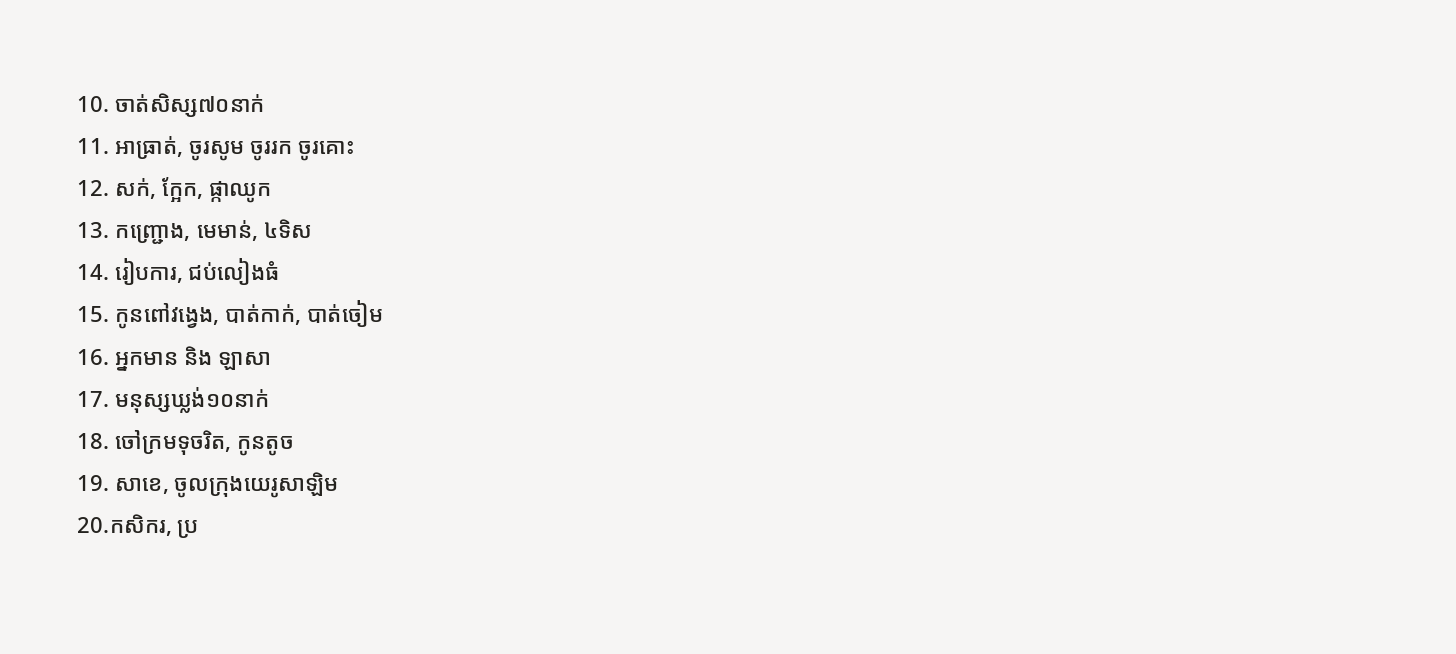10. ចាត់សិស្ស៧០នាក់
11. អាធ្រាត់, ចូរសូម ចូររក ចូរគោះ
12. សក់, ក្អែក, ផ្កាឈូក
13. កញ្រ្ជោង, មេមាន់, ៤ទិស
14. រៀបការ, ជប់លៀងធំ
15. កូនពៅវង្វេង, បាត់កាក់, បាត់ចៀម
16. អ្នកមាន និង ឡាសា
17. មនុស្សឃ្លង់១០នាក់
18. ចៅក្រមទុចរិត, កូនតូច
19. សាខេ, ចូលក្រុងយេរូសាឡិម
20.កសិករ, ប្រ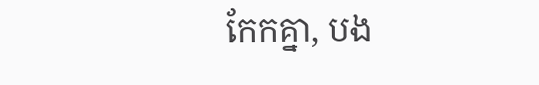កែកគ្នា, បង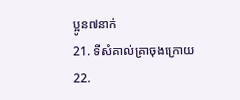ប្អូន៧នាក់
21. ទីសំគាល់គ្រាចុងក្រោយ
22.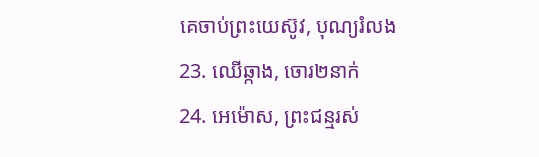គេចាប់ព្រះយេស៊ូវ, បុណ្យរំលង
23. ឈើឆ្កាង, ចោរ២នាក់
24. អេម៉ោស, ព្រះជន្មរស់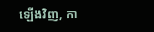ឡើងវិញ, កា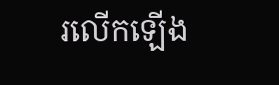រលើកឡើង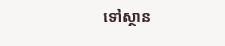ទៅស្ថាន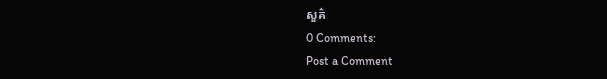សួគ៌
0 Comments:
Post a Comment